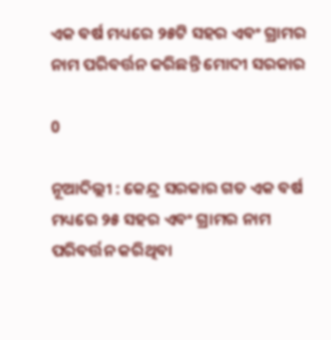ଏକ ବର୍ଷ ମଧ୍ୟରେ ୨୫ଟି ସହର ଏବଂ ଗ୍ରାମର ନାମ ପରିବର୍ତ୍ତନ କରିଛନ୍ତି ମୋଦୀ ସରକାର

0

ନୂଆଦିଲ୍ଲୀ : କେନ୍ଦ୍ର ସରକାର ଗତ ଏକ ବର୍ଷ ମଧ୍ୟରେ ୨୫ ସହର ଏବଂ ଗ୍ରାମର ନାମ ପରିବର୍ତ୍ତନ କରିଥିବା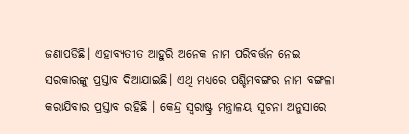ଜଣାପଡିଛି। ଏହାବ୍ୟତୀତ ଆହୁରି ଅନେକ ନାମ ପରିବର୍ତ୍ତନ ନେଇ ସରକାରଙ୍କୁ ପ୍ରସ୍ତାବ ଦିଆଯାଇଛି। ଏଥି ମଧ୍ୟରେ ପଶ୍ଚିମବଙ୍ଗର ନାମ ବଙ୍ଗଳା କରାଯିବାର ପ୍ରସ୍ତାବ ରହିଛି । କେନ୍ଦ୍ର ସ୍ବରାଷ୍ଟ୍ର ମନ୍ତ୍ରାଳୟ ସୂଚନା ଅନୁସାରେ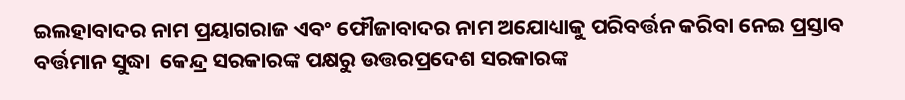ଇଲହାବାଦର ନାମ ପ୍ରୟାଗରାଜ ଏବଂ ଫୌଜାବାଦର ନାମ ଅଯୋଧ୍ୟାକୁ ପରିବର୍ତ୍ତନ କରିବା ନେଇ ପ୍ରସ୍ତାବ ବର୍ତ୍ତମାନ ସୁଦ୍ଧା  କେନ୍ଦ୍ର ସରକାରଙ୍କ ପକ୍ଷରୁ ଉତ୍ତରପ୍ରଦେଶ ସରକାରଙ୍କ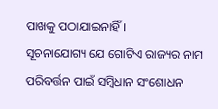ପାଖକୁ ପଠାଯାଇନାହିଁ।
ସୂଚନାଯୋଗ୍ୟ ଯେ ଗୋଟିଏ ରାଜ୍ୟର ନାମ ପରିବର୍ତ୍ତନ ପାଇଁ ସମ୍ବିଧାନ ସଂଶୋଧନ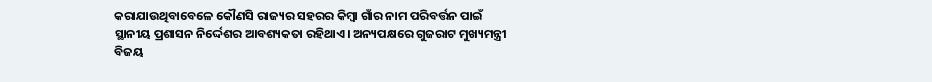କରାଯାଉଥିବାବେଳେ କୌଣସି ରାଜ୍ୟର ସହରର କିମ୍ବା ଗାଁର ନାମ ପରିବର୍ତ୍ତନ ପାଇଁ ସ୍ଥାନୀୟ ପ୍ରଶାସନ ନିର୍ଦ୍ଦେଶର ଆବଶ୍ୟକତା ରହିଥାଏ। ଅନ୍ୟପକ୍ଷରେ ଗୁଜରାଟ ମୁଖ୍ୟମନ୍ତ୍ରୀ ବିଜୟ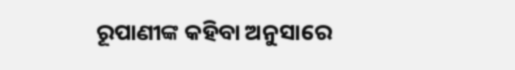ରୂପାଣୀଙ୍କ କହିବା ଅନୁସାରେ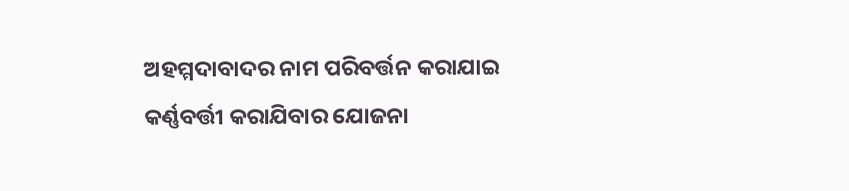ଅହମ୍ମଦାବାଦର ନାମ ପରିବର୍ତ୍ତନ କରାଯାଇ କର୍ଣ୍ଣବର୍ତ୍ତୀ କରାଯିବାର ଯୋଜନା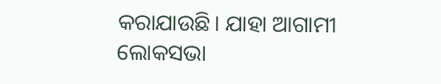କରାଯାଉଛି। ଯାହା ଆଗାମୀ ଲୋକସଭା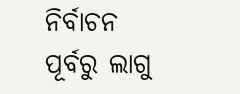ନିର୍ବାଚନ ପୂର୍ବରୁ ଲାଗୁ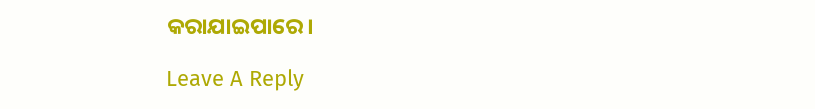କରାଯାଇପାରେ।

Leave A Reply